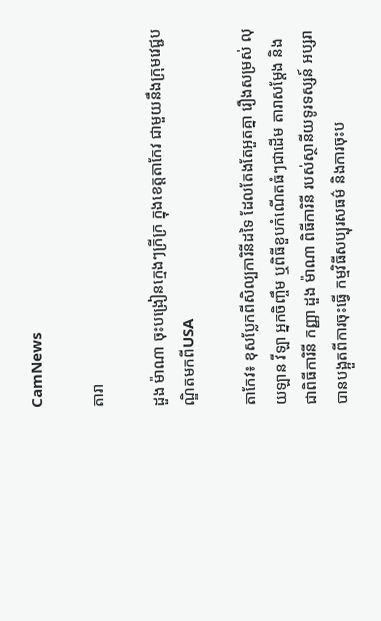CamNews

តារា

ដួង ម៉ាណា ចុះបង្រៀនក្មេងៗក្រីក្រ ក្នុងខេត្តតាកែវ ជាមួយនឹងក្រុមវេជ្ជបណ្ឌិតមកពីUSA

តាកែវ៖ ខុសប្លែកពីសិល្បការិនីដទៃ ដែលតែងតែអួតគ្នា រឿងសម្រស់ លុយឡាន វីឡា អ្នកចិញ្ចឹម ឬពិធីខួបកំណើតធំៗជាដើម តារាសម្ដែង និងជាពិធីការិនី កញ្ញា ដួង ម៉ាណា ពិធីការិនី របស់ស្ថានីយទូរទស្សន៍ អប្សរា បានបង្អួតពីការចុះធ្វើ កម្មវិធីសប្បុរសធម៌ និងការចុះប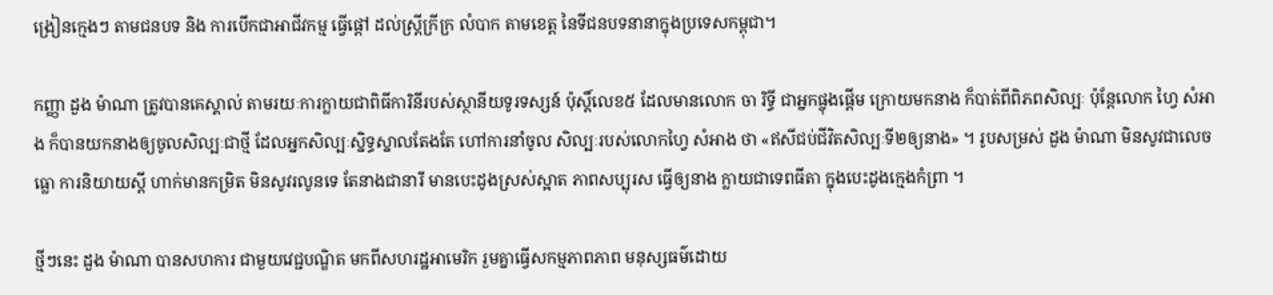ង្រៀនក្មេងៗ តាមជនបទ និង ការបើកជាអាជីវកម្ម ធ្វើផ្ដៅ ដល់ស្ត្រីក្រីក្រ លំបាក តាមខេត្ត នៃទីជនបទនានាក្នុងប្រទេសកម្ពុជា។

កញ្ញា ដួង ម៉ាណា ត្រូវបានគេស្គាល់ តាមរយៈការក្លាយជាពិធីការិនីរបស់ស្ថានីយទូរទស្សន៍ ប៉ុស្ដិ៍លេខ៥ ដែលមានលោក ចា រិទ្ធី ជាអ្នកផ្ចុងផ្ដើម ក្រោយមកនាង ក៏បាត់ពីពិភពសិល្បៈ ប៉ុន្តែលោក ហ្វៃ សំអាង ក៏បានយកនាងឲ្យចូលសិល្បៈជាថ្មី ដែលអ្នកសិល្បៈស្និទ្ធស្នាលតែងតែ ហៅការនាំចូល សិល្បៈរបស់លោកហ្វៃ សំអាង ថា «ឥសីជប់ជីវិតសិល្បៈទី២ឲ្យនាង» ។ រូបសម្រស់ ដួង ម៉ាណា មិនសូវជាលេចធ្លោ ការនិយាយស្ដី ហាក់មានកម្រិត មិនសូវរលូនទេ តែនាងជានារី មានបេះដូងស្រស់ស្អាត ភាពសប្បុរស ធ្វើឲ្យនាង ក្លាយជាទេពធីតា ក្នុងបេះដូងក្មេងកំព្រា ។

ថ្មីៗនេះ ដួង ម៉ាណា បានសហការ ជាមួយវេជ្ជបណ្ឌិត មកពីសហរដ្ឋអាមេរិក រួមគ្នាធ្វើសកម្មភាពភាព មនុស្សធម៌ដោយ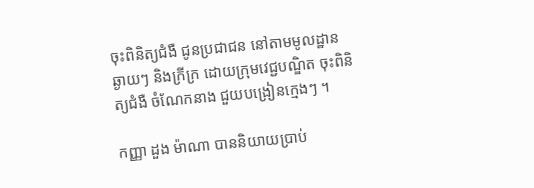ចុះពិនិត្យជំងឺ ជូនប្រជាជន នៅតាមមូលដ្ឋាន ឆ្ងាយៗ និងក្រីក្រ ដោយក្រុមវេជ្ជបណ្ឌិត ចុះពិនិត្យជំងឺ ចំណែកនាង ជួយបង្រៀនក្មេងៗ ។

កញ្ញា ដួង ម៉ាណា បាននិយាយប្រាប់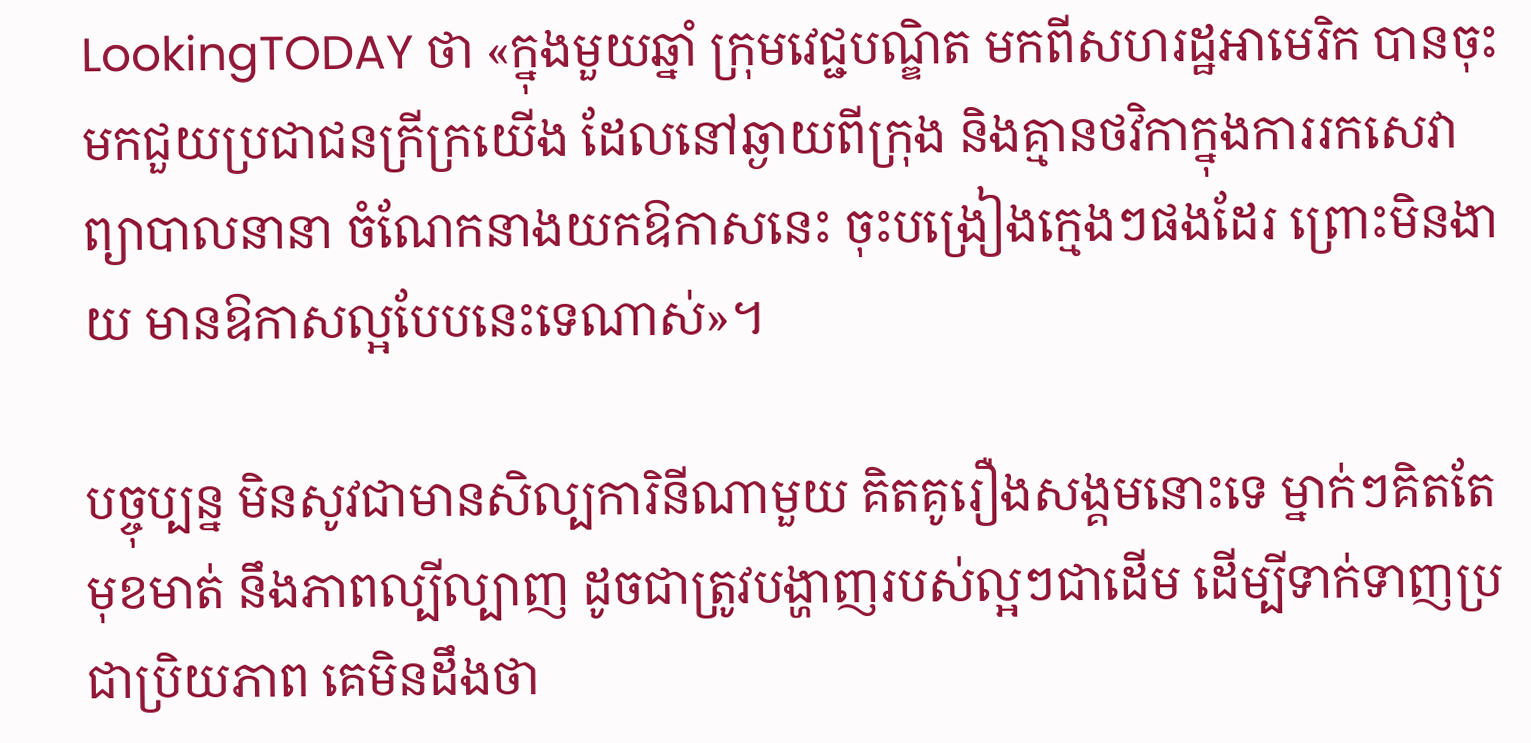LookingTODAY ថា «ក្នុងមួយឆ្នាំ ក្រុមវេជ្ជបណ្ឌិត មកពីសហរដ្ឋអាមេរិក បានចុះមកជួយប្រជាជនក្រីក្រយើង ដែលនៅឆ្ងាយពីក្រុង និងគ្មានថវិកាក្នុងការរកសេវាព្យាបាលនានា ចំណែកនាងយកឱកាសនេះ ចុះបង្រៀងក្មេងៗផងដែរ ព្រោះមិនងាយ មានឱកាសល្អបែបនេះទេណាស់»។

បច្ចុប្បន្ន មិនសូវជាមានសិល្បការិនីណាមួយ គិតគូរឿងសង្គមនោះទេ ម្នាក់ៗគិតតែមុខមាត់ នឹងភាពល្បីល្បាញ ដូចជាត្រូវបង្ហាញរបស់ល្អៗជាដើម ដើម្បីទាក់ទាញប្រជាប្រិយភាព គេមិនដឹងថា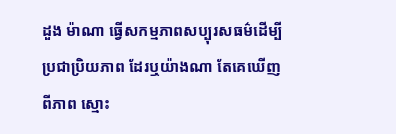ដួង ម៉ាណា ធ្វើសកម្មភាពសប្បុរសធម៌ដើម្បីប្រជាប្រិយភាព ដែរឬយ៉ាងណា តែគេឃើញពីភាព ស្មោះ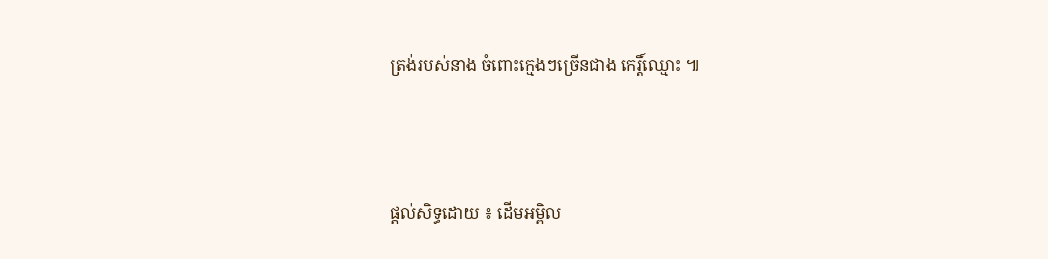ត្រង់របស់នាង ចំពោះក្មេងៗច្រើនជាង កេរ្តិ៍ឈ្មោះ ៕



ផ្តល់សិទ្ធដោយ ៖ ដើមអម្ពិល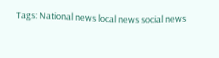Tags: National news local news social news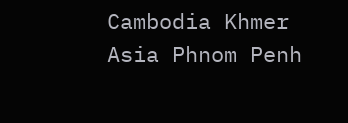Cambodia Khmer Asia Phnom Penh